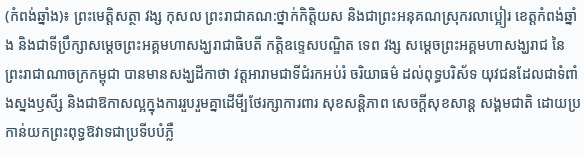(កំពង់ឆ្នាំង)៖ ព្រះមេត្តិសត្ថា វង្ស កុសល ព្រះរាជាគណ:ថ្នាក់កិត្តិយស និងជាព្រះអនុគណស្រុករលាប្អៀរ ខេត្តកំពង់ឆ្នាំង និងជាទីប្រឹក្សាសម្ដេចព្រះអគ្គមហាសង្ឃរាជាធិបតី កត្តិឧទ្ទេសបណ្ឌិត ទេព វង្ស សម្ដេចព្រះអគ្គមហាសង្ឃរាជ នៃព្រះរាជាណាចក្រកម្ពុជា បានមានសង្ឃដីកាថា វត្តអារាមជាទីជំរកអប់រំ ចរិយាធម៌ ដល់ពុទ្ធបរិស័ទ យុវជនដែលជាទំពាំងស្នងឫសី្ស និងជាឱកាសល្អក្នុងការរួបរួមគ្នាដើមី្បថែរក្សាការពារ សុខសន្តិភាព សេចក្តីសុខសាន្ត សង្គមជាតិ ដោយប្រកាន់យកព្រះពុទ្ធឱវាទជាប្រទីបបំភ្លឺ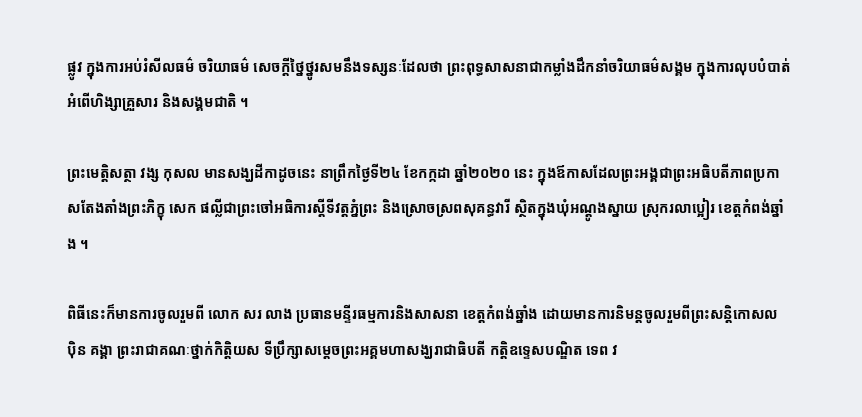ផ្លូវ ក្នុងការអប់រំសីលធម៌ ចរិយាធម៌ សេចក្តីថ្នៃថ្នូរសមនឹងទស្សនៈដែលថា ព្រះពុទ្ធសាសនាជាកម្លាំងដឹកនាំចរិយាធម៌សង្គម ក្នុងការលុបបំបាត់អំពើហិង្សាគ្រួសារ និងសង្គមជាតិ ។

ព្រះមេត្តិសត្ថា វង្ស កុសល មានសង្ឃដីកាដូចនេះ នាព្រឹកថ្ងៃទី២៤ ខែកក្កដា ឆ្នាំ២០២០ នេះ ក្នុងឪកាសដែលព្រះអង្គជាព្រះអធិបតីភាពប្រកាសតែងតាំងព្រះភិក្ខុ សេក ផល្លីជាព្រះចៅអធិការស្តីទីវត្តភ្នំព្រះ និងស្រោចស្រពសុគន្ធវារី ស្ថិតក្នុងឃុំអណ្តូងស្នាយ ស្រុករលាប្អៀរ ខេត្តកំពង់ឆ្នាំង ។

ពិធីនេះក៏មានការចូលរួមពី លោក សរ លាង ប្រធានមន្ទីរធម្មការនិងសាសនា ខេត្តកំពង់ឆ្នាំង ដោយមានការនិមន្តចូលរួមពីព្រះសន្តិកោសល ប៉ិន គង្គា ព្រះរាជាគណៈថ្នាក់កិត្តិយស ទីប្រឹក្សាសម្ដេចព្រះអគ្គមហាសង្ឃរាជាធិបតី កត្តិឧទ្ទេសបណ្ឌិត ទេព វ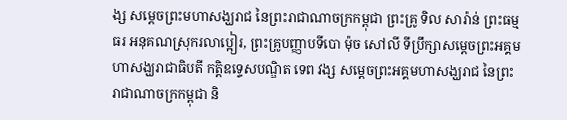ង្ស សម្ដេចព្រះមហាសង្ឃរាជ នៃព្រះរាជាណាចក្រកម្ពុជា ព្រះគ្រូ ទិល សារ៉ាន់ ព្រះធម្មធរ អនុគណស្រុករលាប្អៀរ, ព្រះគ្រូបញ្ញាបទីបោ ម៉ុច សៅលី ទីប្រឹក្សាសម្ដេចព្រះអគ្គមហាសង្ឃរាជាធិបតី កត្តិឧទ្ទេសបណ្ឌិត ទេព វង្ស សម្ដេចព្រះអគ្គមហាសង្ឃរាជ នៃព្រះរាជាណាចក្រកម្ពុជា និ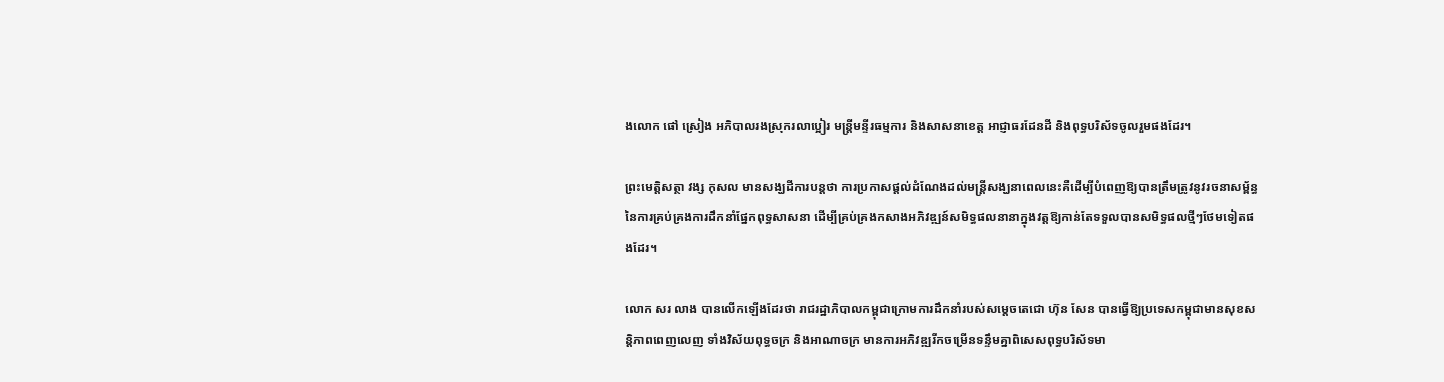ងលោក ផៅ ស្រៀង អភិបាលរងស្រុករលាប្អៀរ មន្រ្តីមន្ទីរធម្មការ និងសាសនាខេត្ត អាជ្ញាធរដែនដី និងពុទ្ធបរិស័ទចូលរួមផងដែរ។

ព្រះមេត្តិសត្ថា វង្ស កុសល មានសង្ឃដីការបន្តថា ការប្រកាសផ្តល់ដំណែងដល់មន្រ្តីសង្ឃនាពេលនេះគឺដើម្បីបំពេញឱ្យបានត្រឹមត្រូវនូវរចនាសម្ព័ន្ធនៃការគ្រប់គ្រងការដឹកនាំផ្នែកពុទ្ធសាសនា ដើម្បីគ្រប់គ្រងកសាងអភិវឌ្ឍន៍សមិទ្ធផលនានាក្នុងវត្តឱ្យកាន់តែទទួលបានសមិទ្ធផលថ្មីៗថែមទៀតផងដែរ។

លោក សរ លាង បានលេីកឡេីងដែរថា រាជរដ្ឋាភិបាលកម្ពុជាក្រោមការដឹកនាំរបស់សម្តេចតេជោ ហ៊ុន សែន បានធ្វើឱ្យប្រទេសកម្ពុជាមានសុខសន្តិភាពពេញលេញ ទាំងវិស័យពុទ្ធចក្រ និងអាណាចក្រ មានការអភិវឌ្ឍរីកចម្រើនទន្ទឹមគ្នាពិសេសពុទ្ធបរិស័ទមា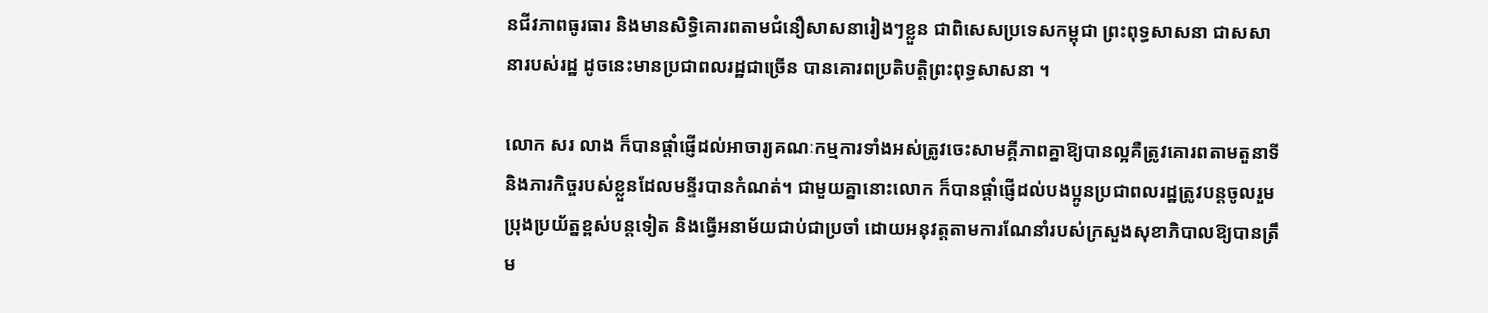នជីវភាពធូរធារ និងមានសិទ្ធិគោរពតាមជំនឿសាសនារៀងៗខ្លួន ជាពិសេសប្រទេសកម្ពុជា ព្រះពុទ្ធសាសនា ជាសសានារបស់រដ្ឋ ដូចនេះមានប្រជាពលរដ្ឋជាច្រើន បានគោរពប្រតិបត្តិព្រះពុទ្ធសាសនា ។

លោក សរ លាង ក៏បានផ្ដាំផ្ញើដល់អាចារ្យគណៈកម្មការទាំងអស់ត្រូវចេះសាមគ្គីភាពគ្នាឱ្យបានល្អគឺត្រូវគោរពតាមតួនាទីនិងភារកិច្ចរបស់ខ្លួនដែលមន្ទីរបានកំណត់។ ជាមួយគ្នានោះលោក ក៏បានផ្តាំផ្ញើដល់បងប្អូនប្រជាពលរដ្ឋត្រូវបន្តចូលរួមប្រុងប្រយ័ត្នខ្ពស់បន្តទៀត និងធ្វើអនាម័យជាប់ជាប្រចាំ ដោយអនុវត្តតាមការណែនាំរបស់ក្រសួងសុខាភិបាលឱ្យបានត្រឹម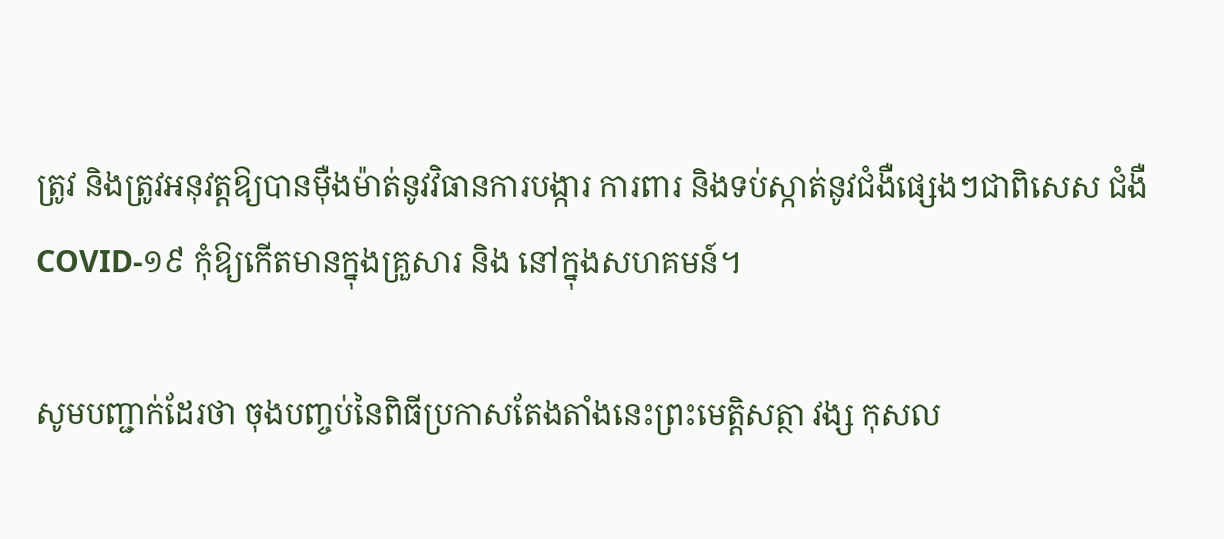ត្រូវ និងត្រូវអនុវត្តឱ្យបានម៉ឺងម៉ាត់នូវវិធានការបង្ការ ការពារ និងទប់ស្កាត់នូវជំងឺផ្សេងៗជាពិសេស ជំងឺ COVID-១៩ កុំឱ្យកើតមានក្នុងគ្រួសារ និង នៅក្នុងសហគមន៍។

សូមបញ្ជាក់ដែរថា ចុងបញ្ចប់នៃពិធីប្រកាសតែងតាំងនេះព្រះមេត្តិសត្ថា វង្ស កុសល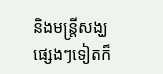និងមន្ត្រីសង្ឃផ្សេងៗទៀតក៏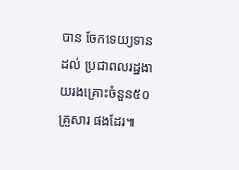បាន ចែកទេយ្យទានដល់ ប្រជាពលរដ្ឋងាយរងគ្រោះចំនួន៥០គ្រួសារ ផងដែរ៕